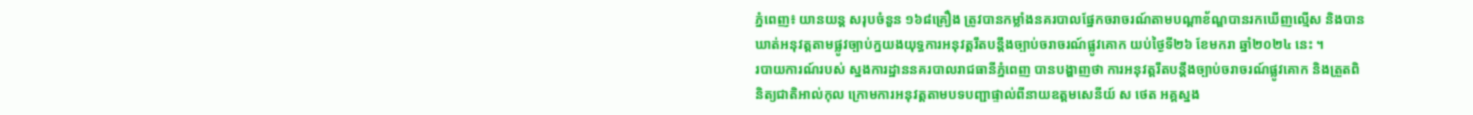ភ្នំពេញ៖ យានយន្ត សរុបចំនួន ១៦៨គ្រឿង ត្រូវបានកម្លាំងនគរបាលផ្នែកចរាចរណ៍តាមបណ្តាខ័ណ្ឌបានរកឃើញល្មើស និងបានឃាត់អនុវត្តតាមផ្លូវច្បាប់ក្នយងយុទ្ធការអនុវត្តរឹតបន្តឹងច្បាប់ចរាចរណ៍ផ្លូវគោក យប់ថ្ងៃទី២៦ ខែមករា ឆ្នាំ២០២៤ នេះ ។
របាយការណ៍របស់ ស្នងការដ្ឋាននគរបាលរាជធានីភ្នំពេញ បានបង្ហាញថា ការអនុវត្តរឹតបន្តឹងច្បាប់ចរាចរណ៍ផ្លូវគោក និងត្រួតពិនិត្យជាតិអាល់កុល ក្រោមការអនុវត្តតាមបទបញ្ជាផ្ទាល់ពីនាយឧត្តមសេនីយ៍ ស ថេត អគ្គស្នង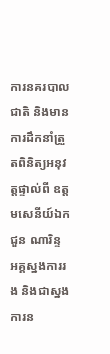ការនគរបាលជាតិ និងមានការដឹកនាំត្រួតពិនិត្យអនុវត្តផ្ទាល់ពី ឧត្តមសេនីយ៍ឯក ជួន ណារិន្ទ អគ្គស្នងការរង និងជាស្នងការន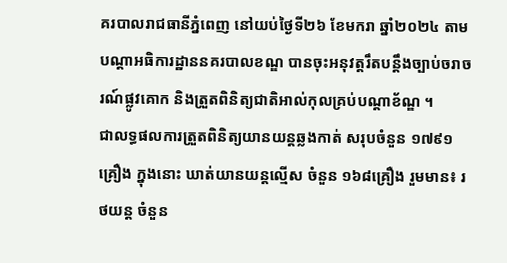គរបាលរាជធានីភ្នំពេញ នៅយប់ថ្ងៃទី២៦ ខែមករា ឆ្នាំ២០២៤ តាមបណ្តាអធិការដ្ឋាននគរបាលខណ្ឌ បានចុះអនុវត្តរឹតបន្តឹងច្បាប់ចរាចរណ៍ផ្លូវគោក និងត្រួតពិនិត្យជាតិអាល់កុលគ្រប់បណ្តាខ័ណ្ឌ ។
ជាលទ្ធផលការត្រួតពិនិត្យយានយន្តឆ្លងកាត់ សរុបចំនួន ១៧៩១គ្រឿង ក្នុងនោះ ឃាត់យានយន្តល្មើស ចំនួន ១៦៨គ្រឿង រួមមាន៖ រថយន្ត ចំនួន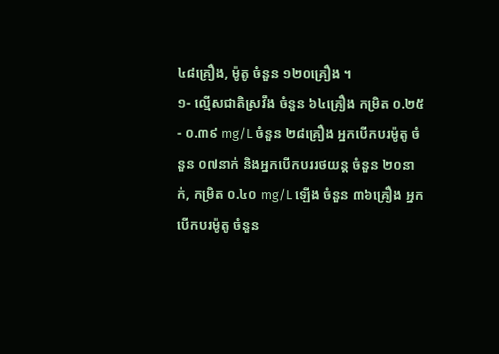៤៨គ្រឿង, ម៉ូតូ ចំនួន ១២០គ្រឿង ។
១- ល្មើសជាតិស្រវឹង ចំនួន ៦៤គ្រឿង កម្រិត ០.២៥ - ០.៣៩ mg/L ចំនួន ២៨គ្រឿង អ្នកបើកបរម៉ូតូ ចំនួន ០៧នាក់ និងអ្នកបើកបររថយន្ត ចំនួន ២០នាក់, កម្រិត ០.៤០ mg/L ឡើង ចំនួន ៣៦គ្រឿង អ្នកបើកបរម៉ូតូ ចំនួន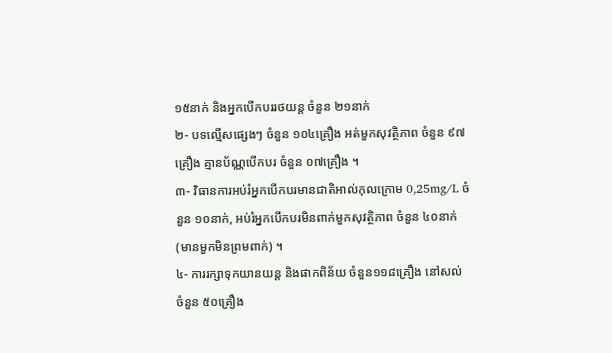១៥នាក់ និងអ្នកបើកបររថយន្ត ចំនួន ២១នាក់
២- បទល្មើសផ្សេងៗ ចំនួន ១០៤គ្រឿង អត់មួកសុវត្ថិភាព ចំនួន ៩៧គ្រឿង គ្មានប័ណ្ណបើកបរ ចំនួន ០៧គ្រឿង ។
៣- វិធានការអប់រំអ្នកបេីកបរមានជាតិអាល់កុលក្រោម 0,25mg/L ចំនួន ១០នាក់, អប់រំអ្នកបេីកបរមិនពាក់មួកសុវត្ថិភាព ចំនួន ៤០នាក់ (មានមួកមិនព្រមពាក់) ។
៤- ការរក្សាទុកយានយន្ត និងផាកពិន័យ ចំនួន១១៨គ្រឿង នៅសល់ ចំនួន ៥០គ្រឿង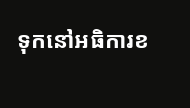ទុកនៅអធិការខ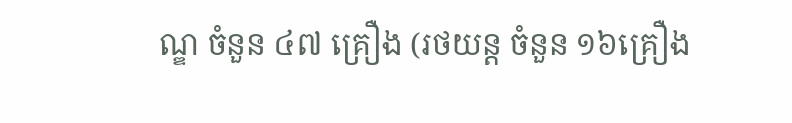ណ្ឌ ចំនួន ៤៧ គ្រឿង (រថយន្ត ចំនួន ១៦គ្រឿង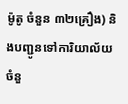ម៉ូតូ ចំនួន ៣២គ្រឿង) និងបញ្ជូនទៅការិយាល័យ ចំនួ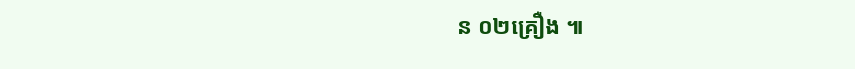ន ០២គ្រឿង ៕